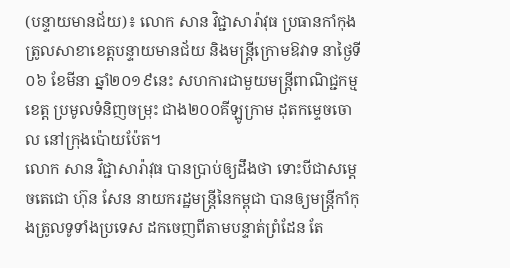(បន្ទាយមានជ័យ)៖ លោក សាន វិជ្ជាសារ៉ាវុធ ប្រធានកាំកុងត្រូលសាខាខេត្តបន្ទាយមានជ័យ និងមន្ត្រីក្រោមឱវាទ នាថ្ងៃទី០៦ ខែមីនា ឆ្នាំ២០១៩នេះ សហការជាមួយមន្ត្រីពាណិជ្ជកម្មខេត្ត ប្រមូលទំនិញចម្រុះ ជាង២០០គីឡូក្រាម ដុតកម្ទេចចោល នៅក្រុងប៉ោយប៉ែត។
លោក សាន វិជ្ជាសារ៉ាវុធ បានប្រាប់ឲ្យដឹងថា ទោះបីជាសម្តេចតេជោ ហ៊ុន សែន នាយករដ្ឋមន្ត្រីនៃកម្ពុជា បានឲ្យមន្ត្រីកាំកុងត្រូលទូទាំងប្រទេស ដកចេញពីតាមបន្ទាត់ព្រំដែន តែ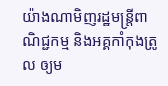យ៉ាងណាមិញរដ្ឋមន្ត្រីពាណិជ្ជកម្ម និងអគ្គកាំកុងត្រូល ឲ្យម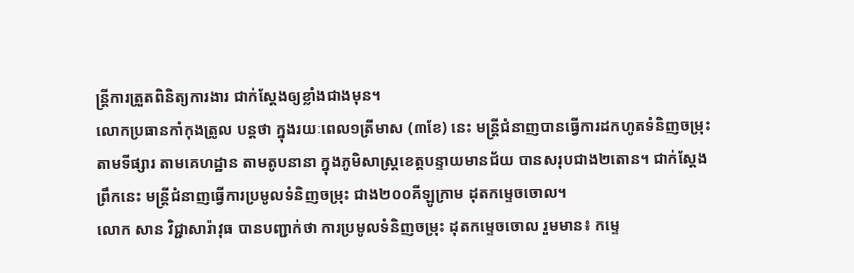ន្ត្រីការត្រួតពិនិត្យការងារ ជាក់ស្តែងឲ្យខ្លាំងជាងមុន។
លោកប្រធានកាំកុងត្រូល បន្តថា ក្នុងរយៈពេល១ត្រីមាស (៣ខែ) នេះ មន្ត្រីជំនាញបានធ្វើការដកហូតទំនិញចម្រុះតាមទីផ្សារ តាមគេហដ្ឋាន តាមតូបនានា ក្នុងភូមិសាស្ត្រខេត្តបន្ទាយមានជ័យ បានសរុបជាង២តោន។ ជាក់ស្តែងព្រឹកនេះ មន្ត្រីជំនាញធ្វើការប្រមូលទំនិញចម្រុះ ជាង២០០គីឡូក្រាម ដុតកម្ទេចចោល។
លោក សាន វិជ្ជាសារ៉ាវុធ បានបញ្ជាក់ថា ការប្រមូលទំនិញចម្រុះ ដុតកម្ទេចចោល រួមមាន៖ កម្ទេ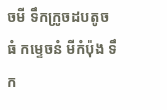ចមី ទឹកក្រូចដបតូចធំ កម្ទេចនំ មីកំប៉ុង ទឹក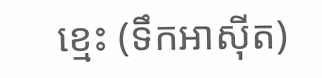ខ្មេះ (ទឹកអាស៊ីត)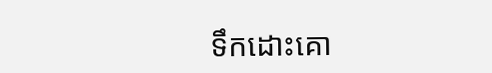ទឹកដោះគោ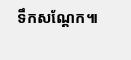ទឹកសណ្តែក៕